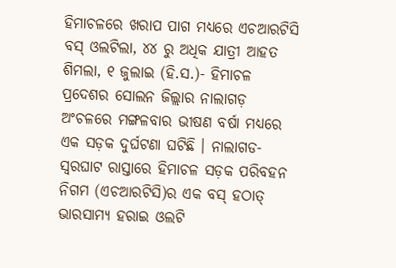ହିମାଚଳରେ ଖରାପ ପାଗ ମଧ୍ୟରେ ଏଚଆରଟିସି ବସ୍ ଓଲଟିଲା, ୪୪ ରୁ ଅଧିକ ଯାତ୍ରୀ ଆହତ
ଶିମଲା, ୧ ଜୁଲାଇ (ହି.ସ.)- ହିମାଚଳ ପ୍ରଦେଶର ସୋଲନ ଜିଲ୍ଲାର ନାଲାଗଡ଼ ଅଂଚଳରେ ମଙ୍ଗଳବାର ଭୀଷଣ ବର୍ଷା ମଧ୍ୟରେ ଏକ ସଡ଼କ ଦୁର୍ଘଟଣା ଘଟିଛି । ନାଲାଗଡ-ସ୍ୱରଘାଟ ରାସ୍ତାରେ ହିମାଚଳ ସଡ଼କ ପରିବହନ ନିଗମ (ଏଚଆରଟିସି)ର ଏକ ବସ୍ ହଠାତ୍ ଭାରସାମ୍ୟ ହରାଇ ଓଲଟି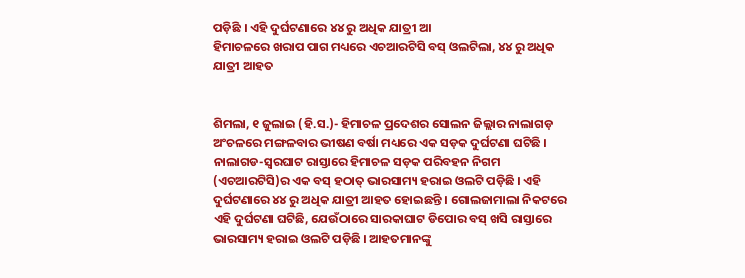ପଡ଼ିଛି । ଏହି ଦୁର୍ଘଟଣାରେ ୪୪ ରୁ ଅଧିକ ଯାତ୍ରୀ ଆ
ହିମାଚଳରେ ଖରାପ ପାଗ ମଧ୍ୟରେ ଏଚଆରଟିସି ବସ୍ ଓଲଟିଲା, ୪୪ ରୁ ଅଧିକ ଯାତ୍ରୀ ଆହତ


ଶିମଲା, ୧ ଜୁଲାଇ (ହି.ସ.)- ହିମାଚଳ ପ୍ରଦେଶର ସୋଲନ ଜିଲ୍ଲାର ନାଲାଗଡ଼ ଅଂଚଳରେ ମଙ୍ଗଳବାର ଭୀଷଣ ବର୍ଷା ମଧ୍ୟରେ ଏକ ସଡ଼କ ଦୁର୍ଘଟଣା ଘଟିଛି । ନାଲାଗଡ-ସ୍ୱରଘାଟ ରାସ୍ତାରେ ହିମାଚଳ ସଡ଼କ ପରିବହନ ନିଗମ (ଏଚଆରଟିସି)ର ଏକ ବସ୍ ହଠାତ୍ ଭାରସାମ୍ୟ ହରାଇ ଓଲଟି ପଡ଼ିଛି । ଏହି ଦୁର୍ଘଟଣାରେ ୪୪ ରୁ ଅଧିକ ଯାତ୍ରୀ ଆହତ ହୋଇଛନ୍ତି । ଗୋଲଜାମାଲା ନିକଟରେ ଏହି ଦୁର୍ଘଟଣା ଘଟିଛି, ଯେଉଁଠାରେ ସାରକାଘାଟ ଡିପୋର ବସ୍ ଖସି ରାସ୍ତାରେ ଭାରସାମ୍ୟ ହରାଇ ଓଲଟି ପଡ଼ିଛି । ଆହତମାନଙ୍କୁ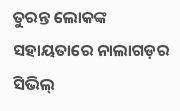ତୁରନ୍ତ ଲୋକଙ୍କ ସହାୟତାରେ ନାଲାଗଡ଼ର ସିଭିଲ୍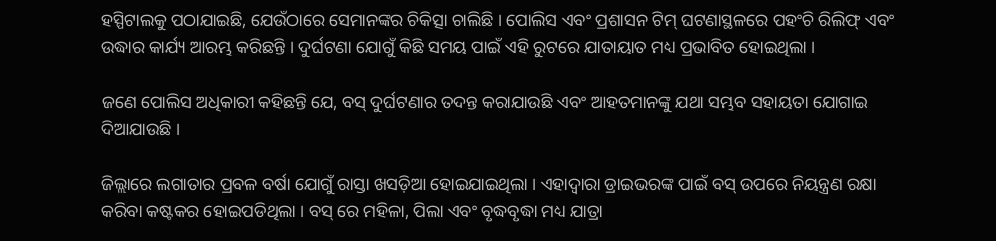ହସ୍ପିଟାଲକୁ ପଠାଯାଇଛି, ଯେଉଁଠାରେ ସେମାନଙ୍କର ଚିକିତ୍ସା ଚାଲିଛି । ପୋଲିସ ଏବଂ ପ୍ରଶାସନ ଟିମ୍ ଘଟଣାସ୍ଥଳରେ ପହଂଚି ରିଲିଫ୍ ଏବଂ ଉଦ୍ଧାର କାର୍ଯ୍ୟ ଆରମ୍ଭ କରିଛନ୍ତି । ଦୁର୍ଘଟଣା ଯୋଗୁଁ କିଛି ସମୟ ପାଇଁ ଏହି ରୁଟରେ ଯାତାୟାତ ମଧ୍ୟ ପ୍ରଭାବିତ ହୋଇଥିଲା ।

ଜଣେ ପୋଲିସ ଅଧିକାରୀ କହିଛନ୍ତି ଯେ, ବସ୍ ଦୁର୍ଘଟଣାର ତଦନ୍ତ କରାଯାଉଛି ଏବଂ ଆହତମାନଙ୍କୁ ଯଥା ସମ୍ଭବ ସହାୟତା ଯୋଗାଇ ଦିଆଯାଉଛି ।

ଜିଲ୍ଲାରେ ଲଗାତାର ପ୍ରବଳ ବର୍ଷା ଯୋଗୁଁ ରାସ୍ତା ଖସଡ଼ିଆ ହୋଇଯାଇଥିଲା । ଏହାଦ୍ୱାରା ଡ୍ରାଇଭରଙ୍କ ପାଇଁ ବସ୍ ଉପରେ ନିୟନ୍ତ୍ରଣ ରକ୍ଷା କରିବା କଷ୍ଟକର ହୋଇପଡିଥିଲା । ବସ୍ ରେ ମହିଳା, ପିଲା ଏବଂ ବୃଦ୍ଧବୃଦ୍ଧା ମଧ୍ୟ ଯାତ୍ରା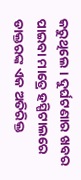କରୁଥିଲେ । ଦୁର୍ଘଟଣାର ଖବର ପାଇବା ମାତ୍ରେ ହସ୍ପିଟାଲରେ ଡାକ୍ତରଙ୍କ ଏକ ଅତିରିକ୍ତ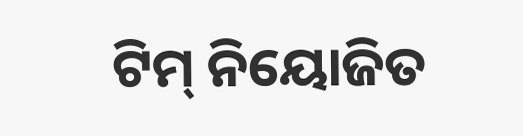ଟିମ୍ ନିୟୋଜିତ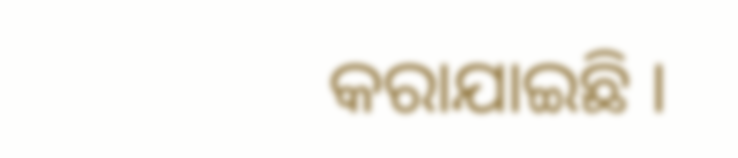କରାଯାଇଛି ।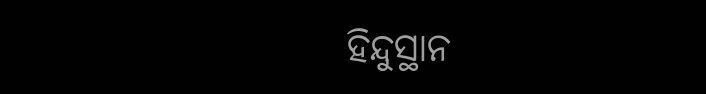ହିନ୍ଦୁସ୍ଥାନ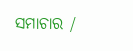ସମାଚାର /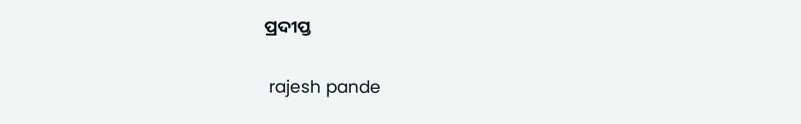ପ୍ରଦୀପ୍ତ


 rajesh pande